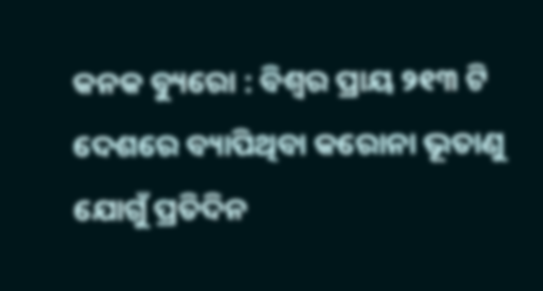କନକ ବ୍ୟୁରୋ : ବିଶ୍ୱର ପ୍ରାୟ ୨୧୩ ଟି ଦେଶରେ ବ୍ୟାପିଥିବା କରୋନା ଭୂତାଣୁ ଯୋଗୁଁ ପ୍ରତିଦିନ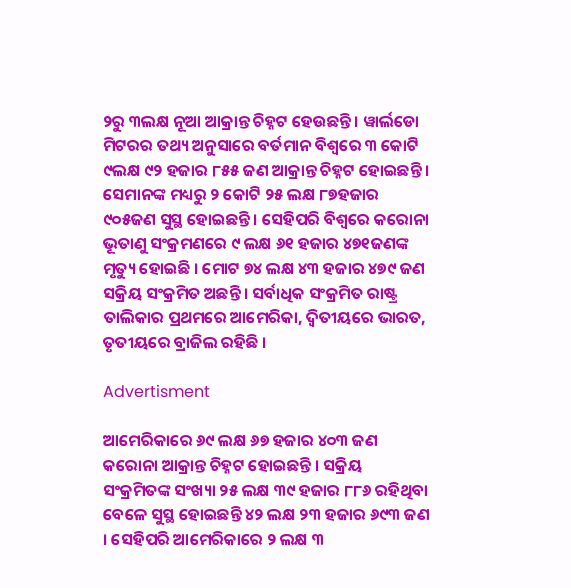୨ରୁ ୩ଲକ୍ଷ ନୂଆ ଆକ୍ରାନ୍ତ ଚିହ୍ନଟ ହେଉଛନ୍ତି । ୱାର୍ଲଡୋ ମିଟରର ତଥ୍ୟ ଅନୁସାରେ ବର୍ତମାନ ବିଶ୍ୱରେ ୩ କୋଟି ୯ଲକ୍ଷ ୯୨ ହଜାର ୮୫୫ ଜଣ ଆକ୍ରାନ୍ତ ଚିହ୍ନଟ ହୋଇଛନ୍ତି । ସେମାନଙ୍କ ମଧ୍ୟରୁ ୨ କୋଟି ୨୫ ଲକ୍ଷ ୮୭ହଜାର ୯୦୫ଜଣ ସୁସ୍ଥ ହୋଇଛନ୍ତି । ସେହିପରି ବିଶ୍ୱରେ କରୋନା ଭୂତାଣୁ ସଂକ୍ରମଣରେ ୯ ଲକ୍ଷ ୬୧ ହଜାର ୪୭୧ଜଣଙ୍କ ମୃତ୍ୟୁ ହୋଇଛି । ମୋଟ ୭୪ ଲକ୍ଷ ୪୩ ହଜାର ୪୭୯ ଜଣ ସକ୍ରିୟ ସଂକ୍ରମିତ ଅଛନ୍ତି । ସର୍ବାଧିକ ସଂକ୍ରମିତ ରାଷ୍ଟ୍ର ତାଲିକାର ପ୍ରଥମରେ ଆମେରିକା, ଦ୍ୱିତୀୟରେ ଭାରତ, ତୃତୀୟରେ ବ୍ରାଜିଲ ରହିଛି ।

Advertisment

ଆମେରିକାରେ ୬୯ ଲକ୍ଷ ୬୭ ହଜାର ୪୦୩ ଜଣ କରୋନା ଆକ୍ରାନ୍ତ ଚିହ୍ନଟ ହୋଇଛନ୍ତି । ସକ୍ରିୟ ସଂକ୍ରମିତଙ୍କ ସଂଖ୍ୟା ୨୫ ଲକ୍ଷ ୩୯ ହଜାର ୮୮୬ ରହିଥିବା ବେଳେ ସୁସ୍ଥ ହୋଇଛନ୍ତି ୪୨ ଲକ୍ଷ ୨୩ ହଜାର ୬୯୩ ଜଣ । ସେହିପରି ଆମେରିକାରେ ୨ ଲକ୍ଷ ୩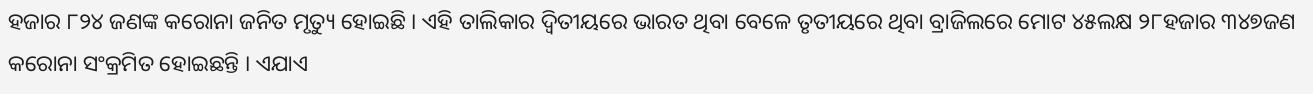ହଜାର ୮୨୪ ଜଣଙ୍କ କରୋନା ଜନିତ ମୃତ୍ୟୁ ହୋଇଛି । ଏହି ତାଲିକାର ଦ୍ୱିତୀୟରେ ଭାରତ ଥିବା ବେଳେ ତୃତୀୟରେ ଥିବା ବ୍ରାଜିଲରେ ମୋଟ ୪୫ଲକ୍ଷ ୨୮ହଜାର ୩୪୭ଜଣ କରୋନା ସଂକ୍ରମିତ ହୋଇଛନ୍ତି । ଏଯାଏ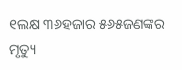୧ଲକ୍ଷ ୩୬ହଜାର ୫୬୫ଜଣଙ୍କର ମୃତ୍ୟୁ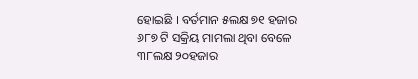ହୋଇଛି । ବର୍ତମାନ ୫ଲକ୍ଷ ୭୧ ହଜାର ୬୮୭ ଟି ସକ୍ରିୟ ମାମଲା ଥିବା ବେଳେ ୩୮ଲକ୍ଷ ୨୦ହଜାର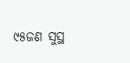୯୫ଜଣ ସୁସ୍ଥ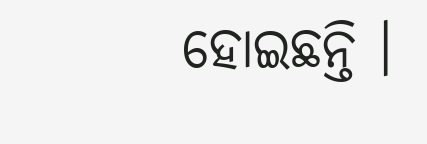ହୋଇଛନ୍ତି ।